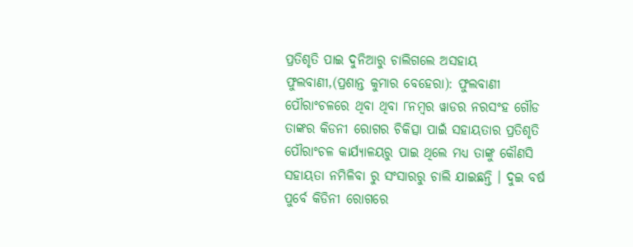ପ୍ରତିଶୃତି ପାଇ ଦୁନିଆରୁ ଚାଲିଗଲେ ଅସହାୟ
ଫୁଲବାଣୀ,(ପ୍ରଶାନ୍ତ କୁମାର ବେହେରା): ଫୁଲବାଣୀ ପୌରାଂଚଳରେ ଥିବା ଥିବା ୮ନମ୍ବର ୱାଡର ନରସଂହ ଗୌଡ ତାଙ୍କର କିଡନୀ ରୋଗର ଚିକିତ୍ସା ପାଇଁ ସହାୟତାର ପ୍ରତିଶୃତି ପୌରାଂଚଳ କାର୍ଯ୍ୟାଳୟରୁ ପାଇ ଥିଲେ ମଧ୍ୟ ତାଙ୍କୁ କୌଣସି ସହାୟତା ନମିଳିବା ରୁ ସଂସାରରୁ ଚାଲି ଯାଇଛନ୍ତି । ଦୁଇ ବର୍ଷ ପୁର୍ବେ କିଡିନୀ ରୋଗରେ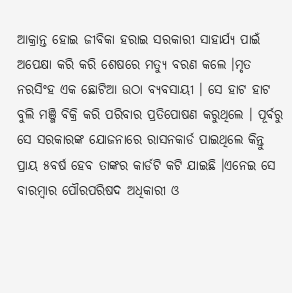ଆକ୍ରାନ୍ତ ହୋଇ ଜୀବିକା ହରାଇ ସରକାରୀ ସାହାର୍ଯ୍ୟ ପାଇଁ ଅପେକ୍ଷା କରି କରି ଶେଷରେ ମତ୍ୟୁ ବରଣ କଲେ ।ମୃତ ନରସିଂହ ଏକ ଛୋଟିଆ ଉଠା ବ୍ୟବସାୟୀ । ସେ ହାଟ ହାଟ ବୁଲି ମଞ୍ଜି ବିକ୍ରି କରି ପରିବାର ପ୍ରତିପୋଷଣ କରୁଥିଲେ । ପୂର୍ବରୁ ସେ ସରକାରଙ୍କ ଯୋଜନାରେ ରାସନକାର୍ଡ ପାଇଥିଲେ କିନ୍ତୁ ପ୍ରାୟ ୫ବର୍ଷ ହେବ ତାଙ୍କର କାର୍ଡଟି କଟି ଯାଇଛି ।ଏନେଇ ସେ ବାରମ୍ବାର ପୌରପରିଷଦ ଅଧିକାରୀ ଓ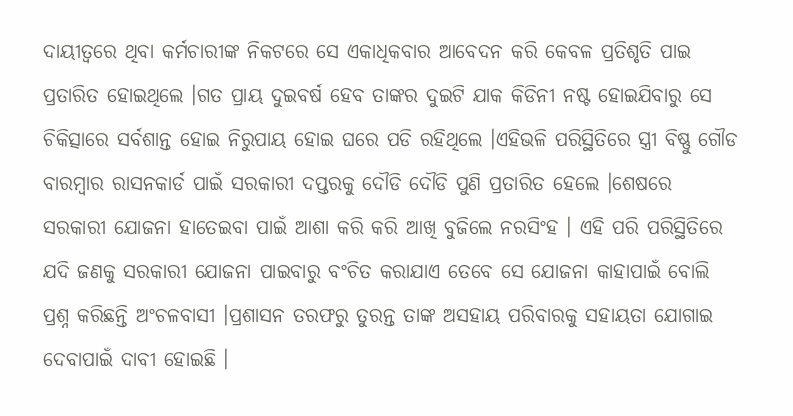ଦାୟୀତ୍ୱରେ ଥିବା କର୍ମଚାରୀଙ୍କ ନିକଟରେ ସେ ଏକାଧିକବାର ଆବେଦନ କରି କେବଳ ପ୍ରତିଶୃତି ପାଇ ପ୍ରତାରିତ ହୋଇଥିଲେ ।ଗତ ପ୍ରାୟ ଦୁଇବର୍ଷ ହେବ ତାଙ୍କର ଦୁଇଟି ଯାକ କିଡିନୀ ନଷ୍ଟ ହୋଇଯିବାରୁ ସେ ଚିକିତ୍ସାରେ ସର୍ବଶାନ୍ତ ହୋଇ ନିରୁପାୟ ହୋଇ ଘରେ ପଡି ରହିଥିଲେ ।ଏହିଭଳି ପରିସ୍ଥିତିରେ ସ୍ତ୍ରୀ ବିଷ୍ଣୁ ଗୌଡ ବାରମ୍ବାର ରାସନକାର୍ଡ ପାଇଁ ସରକାରୀ ଦପ୍ତରକୁ ଦୌଡି ଦୌଡି ପୁଣି ପ୍ରତାରିତ ହେଲେ ।ଶେଷରେ ସରକାରୀ ଯୋଜନା ହାତେଇବା ପାଇଁ ଆଶା କରି କରି ଆଖି ବୁଜିଲେ ନରସିଂହ । ଏହି ପରି ପରିସ୍ଥିତିରେ ଯଦି ଜଣକୁ ସରକାରୀ ଯୋଜନା ପାଇବାରୁ ବଂଚିତ କରାଯାଏ ତେବେ ସେ ଯୋଜନା କାହାପାଇଁ ବୋଲି ପ୍ରଶ୍ନ କରିଛନ୍ତି ଅଂଚଳବାସୀ ।ପ୍ରଶାସନ ତରଫରୁ ତୁରନ୍ତ ତାଙ୍କ ଅସହାୟ ପରିବାରକୁ ସହାୟତା ଯୋଗାଇ ଦେବାପାଇଁ ଦାବୀ ହୋଇଛି ।